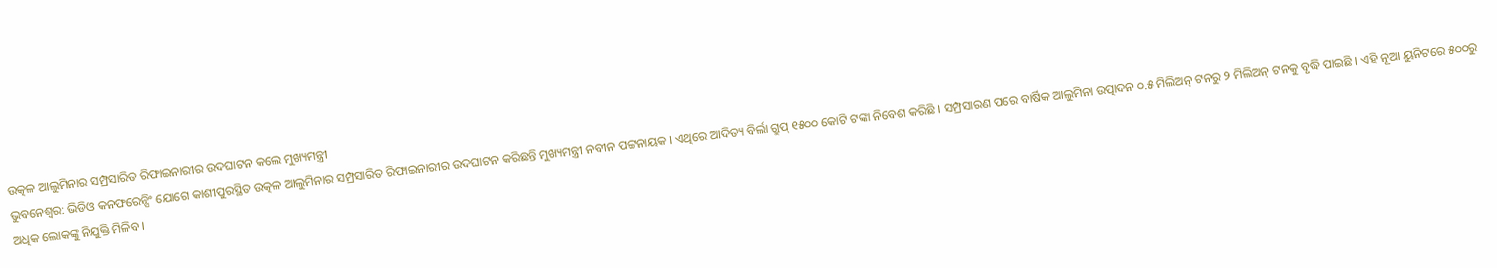ଉତ୍କଳ ଆଲୁମିନାର ସମ୍ପ୍ରସାରିତ ରିଫାଇନାରୀର ଉଦଘାଟନ କଲେ ମୁଖ୍ୟମନ୍ତ୍ରୀ
ଭୁବନେଶ୍ୱର: ଭିଡିଓ କନଫରେନ୍ସିଂ ଯୋଗେ କାଶୀପୁରସ୍ଥିତ ଉତ୍କଳ ଆଲୁମିନାର ସମ୍ପ୍ରସାରିତ ରିଫାଇନାରୀର ଉଦଘାଟନ କରିଛନ୍ତି ମୁଖ୍ୟମନ୍ତ୍ରୀ ନବୀନ ପଟ୍ଟନାୟକ । ଏଥିରେ ଆଦିତ୍ୟ ବିର୍ଲା ଗ୍ରୁପ୍ ୧୫୦୦ କୋଟି ଟଙ୍କା ନିବେଶ କରିଛି । ସମ୍ପ୍ରସାରଣ ପରେ ବାର୍ଷିକ ଆଲୁମିନା ଉତ୍ପାଦନ ୦.୫ ମିଲିଅନ୍ ଟନରୁ ୨ ମିଲିଅନ୍ ଟନକୁ ବୃଦ୍ଧି ପାଇଛି । ଏହି ନୂଆ ୟୁନିଟରେ ୫୦୦ରୁ ଅଧିକ ଲୋକଙ୍କୁ ନିଯୁକ୍ତି ମିଳିବ ।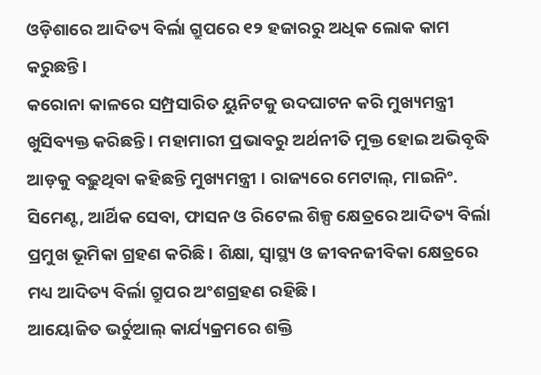ଓଡ଼ିଶାରେ ଆଦିତ୍ୟ ବିର୍ଲା ଗ୍ରୁପରେ ୧୨ ହଜାରରୁ ଅଧିକ ଲୋକ କାମ କରୁଛନ୍ତି ।
କରୋନା କାଳରେ ସମ୍ପ୍ରସାରିତ ୟୁନିଟକୁ ଉଦଘାଟନ କରି ମୁଖ୍ୟମନ୍ତ୍ରୀ ଖୁସିବ୍ୟକ୍ତ କରିଛନ୍ତି । ମହାମାରୀ ପ୍ରଭାବରୁ ଅର୍ଥନୀତି ମୁକ୍ତ ହୋଇ ଅଭିବୃଦ୍ଧି ଆଡ଼କୁ ବଢ଼ୁଥିବା କହିଛନ୍ତି ମୁଖ୍ୟମନ୍ତ୍ରୀ । ରାଜ୍ୟରେ ମେଟାଲ୍, ମାଇନିଂ. ସିମେଣ୍ଟ, ଆର୍ଥିକ ସେବା, ଫାସନ ଓ ରିଟେଲ ଶିଳ୍ପ କ୍ଷେତ୍ରରେ ଆଦିତ୍ୟ ବିର୍ଲା ପ୍ରମୁଖ ଭୂମିକା ଗ୍ରହଣ କରିଛି । ଶିକ୍ଷା, ସ୍ୱାସ୍ଥ୍ୟ ଓ ଜୀବନଜୀବିକା କ୍ଷେତ୍ରରେ ମଧ୍ୟ ଆଦିତ୍ୟ ବିର୍ଲା ଗ୍ରୁପର ଅଂଶଗ୍ରହଣ ରହିଛି ।
ଆୟୋଜିତ ଭର୍ଚୁଆଲ୍ କାର୍ଯ୍ୟକ୍ରମରେ ଶକ୍ତି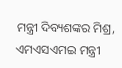ମନ୍ତ୍ରୀ ଦିବ୍ୟଶଙ୍କର ମିଶ୍ର, ଏମଏସଏମଇ ମନ୍ତ୍ରୀ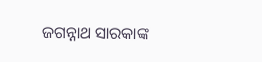ଜଗନ୍ନାଥ ସାରକାଙ୍କ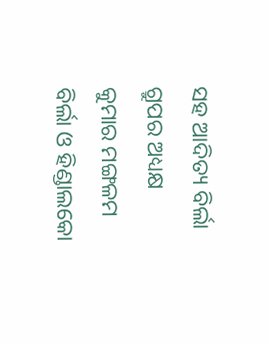ସହ ଆଦିତ୍ୟ ବିର୍ଲା ଗ୍ରୁପର ଅଧ୍ୟକ୍ଷ କୁମାର ମଙ୍ଗଳମ ବିର୍ଲା ଓ ହିଣ୍ଡାଲକୋ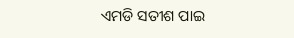ଏମଡି ସତୀଶ ପାଇ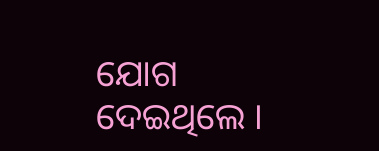ଯୋଗ ଦେଇଥିଲେ ।